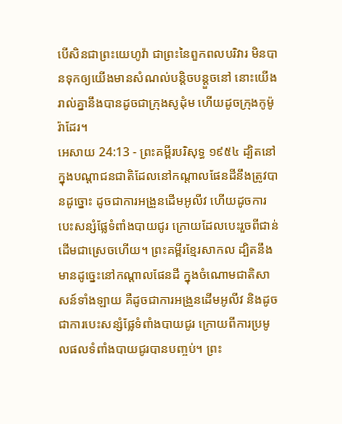បើសិនជាព្រះយេហូវ៉ា ជាព្រះនៃពួកពលបរិវារ មិនបានទុកឲ្យយើងមានសំណល់បន្តិចបន្តួចនៅ នោះយើងរាល់គ្នានឹងបានដូចជាក្រុងសូដុំម ហើយដូចក្រុងកូម៉ូរ៉ាដែរ។
អេសាយ 24:13 - ព្រះគម្ពីរបរិសុទ្ធ ១៩៥៤ ដ្បិតនៅក្នុងបណ្តាជនជាតិដែលនៅកណ្តាលផែនដីនឹងត្រូវបានដូច្នោះ ដូចជាការអង្រួនដើមអូលីវ ហើយដូចការបេះសន្សំផ្លែទំពាំងបាយជូរ ក្រោយដែលបេះរួចពីជាន់ដើមជាស្រេចហើយ។ ព្រះគម្ពីរខ្មែរសាកល ដ្បិតនឹងមានដូច្នេះនៅកណ្ដាលផែនដី ក្នុងចំណោមជាតិសាសន៍ទាំងឡាយ គឺដូចជាការអង្រួនដើមអូលីវ និងដូចជាការបេះសន្សំផ្លែទំពាំងបាយជូរ ក្រោយពីការប្រមូលផលទំពាំងបាយជូរបានបញ្ចប់។ ព្រះ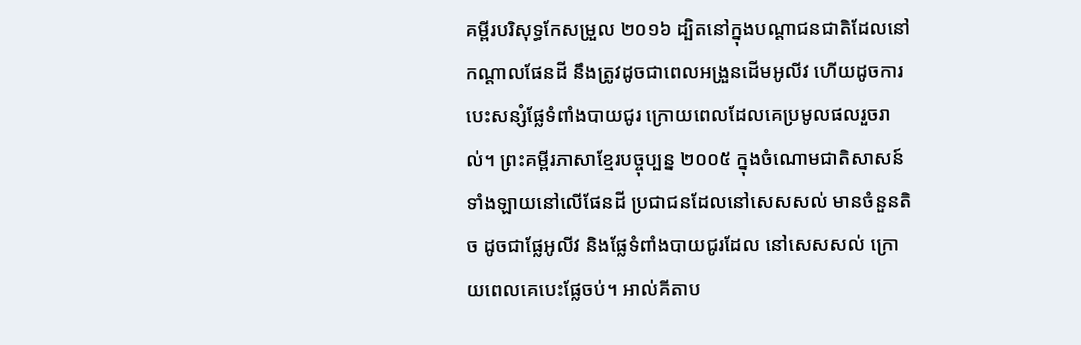គម្ពីរបរិសុទ្ធកែសម្រួល ២០១៦ ដ្បិតនៅក្នុងបណ្ដាជនជាតិដែលនៅកណ្ដាលផែនដី នឹងត្រូវដូចជាពេលអង្រួនដើមអូលីវ ហើយដូចការបេះសន្សំផ្លែទំពាំងបាយជូរ ក្រោយពេលដែលគេប្រមូលផលរួចរាល់។ ព្រះគម្ពីរភាសាខ្មែរបច្ចុប្បន្ន ២០០៥ ក្នុងចំណោមជាតិសាសន៍ទាំងឡាយនៅលើផែនដី ប្រជាជនដែលនៅសេសសល់ មានចំនួនតិច ដូចជាផ្លែអូលីវ និងផ្លែទំពាំងបាយជូរដែល នៅសេសសល់ ក្រោយពេលគេបេះផ្លែចប់។ អាល់គីតាប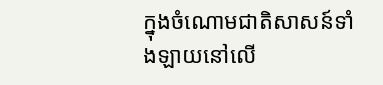ក្នុងចំណោមជាតិសាសន៍ទាំងឡាយនៅលើ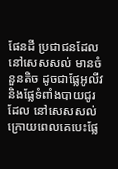ផែនដី ប្រជាជនដែលនៅសេសសល់ មានចំនួនតិច ដូចជាផ្លែអូលីវ និងផ្លែទំពាំងបាយជូរដែល នៅសេសសល់ ក្រោយពេលគេបេះផ្លែ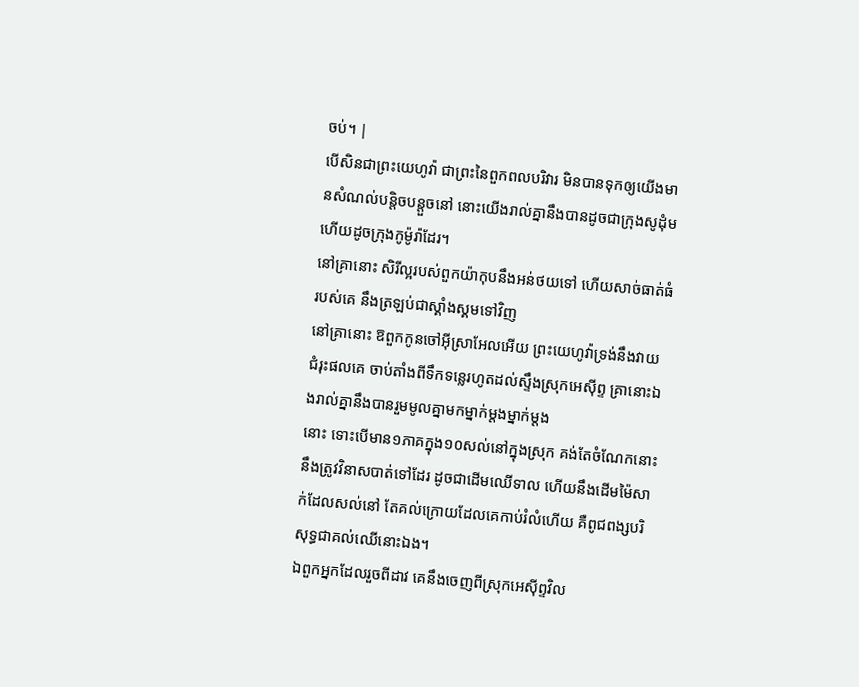ចប់។ |
បើសិនជាព្រះយេហូវ៉ា ជាព្រះនៃពួកពលបរិវារ មិនបានទុកឲ្យយើងមានសំណល់បន្តិចបន្តួចនៅ នោះយើងរាល់គ្នានឹងបានដូចជាក្រុងសូដុំម ហើយដូចក្រុងកូម៉ូរ៉ាដែរ។
នៅគ្រានោះ សិរីល្អរបស់ពួកយ៉ាកុបនឹងអន់ថយទៅ ហើយសាច់ធាត់ធំរបស់គេ នឹងត្រឡប់ជាស្គាំងស្គមទៅវិញ
នៅគ្រានោះ ឱពួកកូនចៅអ៊ីស្រាអែលអើយ ព្រះយេហូវ៉ាទ្រង់នឹងវាយជំរុះផលគេ ចាប់តាំងពីទឹកទន្លេរហូតដល់ស្ទឹងស្រុកអេស៊ីព្ទ គ្រានោះឯងរាល់គ្នានឹងបានរួមមូលគ្នាមកម្នាក់ម្តងម្នាក់ម្តង
នោះ ទោះបើមាន១ភាគក្នុង១០សល់នៅក្នុងស្រុក គង់តែចំណែកនោះនឹងត្រូវវិនាសបាត់ទៅដែរ ដូចជាដើមឈើទាល ហើយនឹងដើមម៉ៃសាក់ដែលសល់នៅ តែគល់ក្រោយដែលគេកាប់រំលំហើយ គឺពូជពង្សបរិសុទ្ធជាគល់ឈើនោះឯង។
ឯពួកអ្នកដែលរួចពីដាវ គេនឹងចេញពីស្រុកអេស៊ីព្ទវិល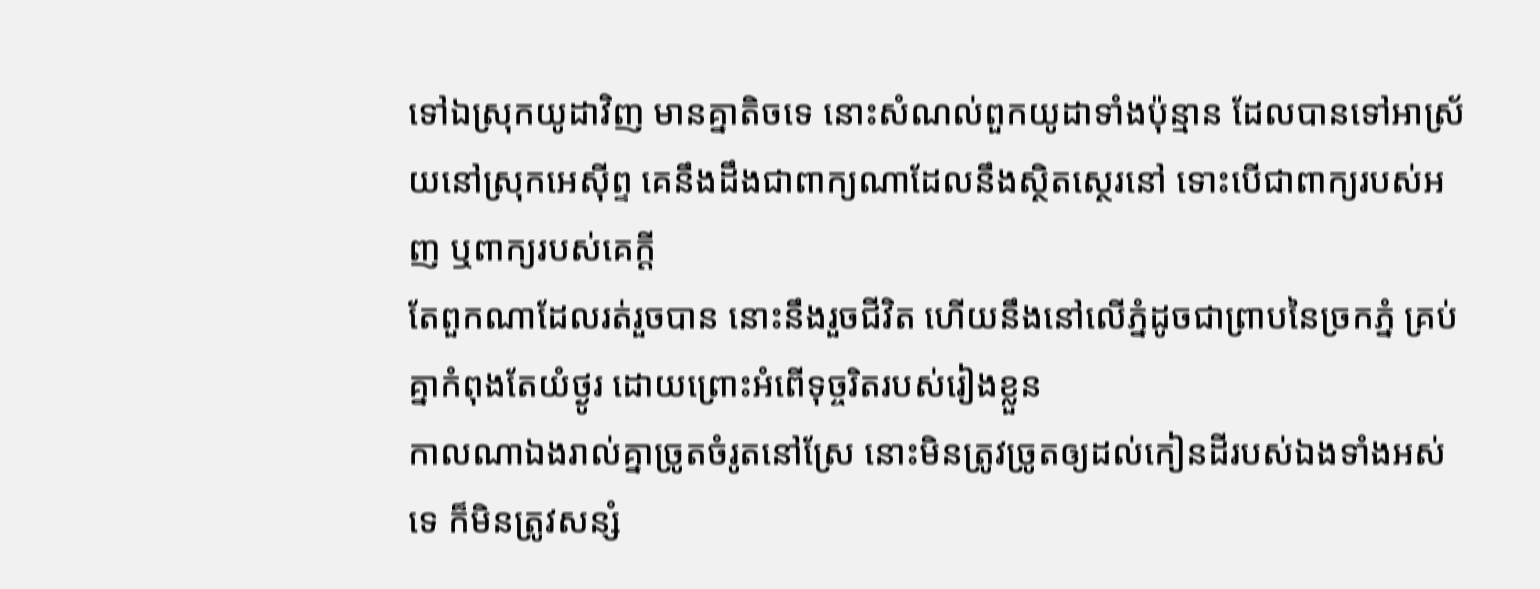ទៅឯស្រុកយូដាវិញ មានគ្នាតិចទេ នោះសំណល់ពួកយូដាទាំងប៉ុន្មាន ដែលបានទៅអាស្រ័យនៅស្រុកអេស៊ីព្ទ គេនឹងដឹងជាពាក្យណាដែលនឹងស្ថិតស្ថេរនៅ ទោះបើជាពាក្យរបស់អញ ឬពាក្យរបស់គេក្តី
តែពួកណាដែលរត់រួចបាន នោះនឹងរួចជីវិត ហើយនឹងនៅលើភ្នំដូចជាព្រាបនៃច្រកភ្នំ គ្រប់គ្នាកំពុងតែយំថ្ងូរ ដោយព្រោះអំពើទុច្ចរិតរបស់រៀងខ្លួន
កាលណាឯងរាល់គ្នាច្រូតចំរូតនៅស្រែ នោះមិនត្រូវច្រូតឲ្យដល់កៀនដីរបស់ឯងទាំងអស់ទេ ក៏មិនត្រូវសន្សំ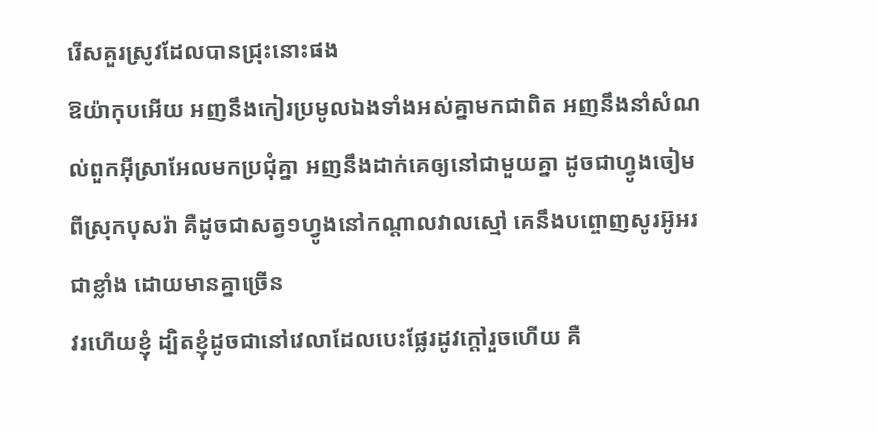រើសគួរស្រូវដែលបានជ្រុះនោះផង
ឱយ៉ាកុបអើយ អញនឹងកៀរប្រមូលឯងទាំងអស់គ្នាមកជាពិត អញនឹងនាំសំណល់ពួកអ៊ីស្រាអែលមកប្រជុំគ្នា អញនឹងដាក់គេឲ្យនៅជាមួយគ្នា ដូចជាហ្វូងចៀមពីស្រុកបុសរ៉ា គឺដូចជាសត្វ១ហ្វូងនៅកណ្តាលវាលស្មៅ គេនឹងបព្ចោញសូរអ៊ូអរជាខ្លាំង ដោយមានគ្នាច្រើន
វរហើយខ្ញុំ ដ្បិតខ្ញុំដូចជានៅវេលាដែលបេះផ្លែរដូវក្តៅរួចហើយ គឺ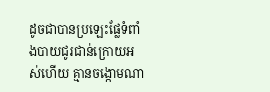ដូចជាបានប្រឡេះផ្លែទំពាំងបាយជូរជាន់ក្រោយអស់ហើយ គ្មានចង្កោមណា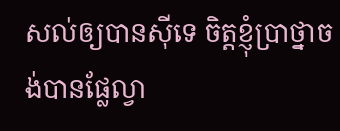សល់ឲ្យបានស៊ីទេ ចិត្តខ្ញុំប្រាថ្នាចង់បានផ្លែល្វា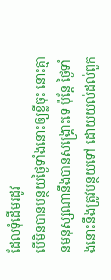ដែលទុំដើមរដូវ
បើមិនបានបន្ថយថ្ងៃទាំងនោះឲ្យខ្លីចុះ នោះគ្មានមនុស្សណានឹងបានសង្គ្រោះទេ ប៉ុន្តែ ថ្ងៃទាំងនោះនឹងត្រូវបន្ថយទៅ ដោយយល់ដល់ពួក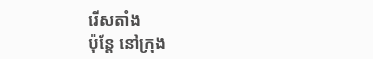រើសតាំង
ប៉ុន្តែ នៅក្រុង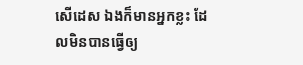សើដេស ឯងក៏មានអ្នកខ្លះ ដែលមិនបានធ្វើឲ្យ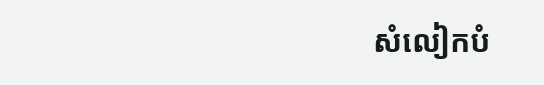សំលៀកបំ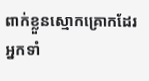ពាក់ខ្លួនស្មោកគ្រោកដែរ អ្នកទាំ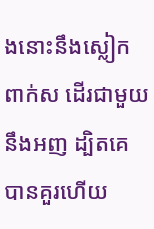ងនោះនឹងស្លៀកពាក់ស ដើរជាមួយនឹងអញ ដ្បិតគេបានគួរហើយ